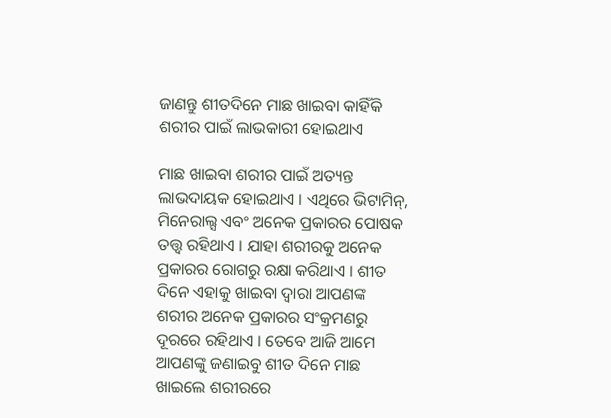ଜାଣନ୍ତୁ ଶୀତଦିନେ ମାଛ ଖାଇବା କାହିଁକି ଶରୀର ପାଇଁ ଲାଭକାରୀ ହୋଇଥାଏ

ମାଛ ଖାଇବା ଶରୀର ପାଇଁ ଅତ୍ୟନ୍ତ ଲାଭଦାୟକ ହୋଇଥାଏ । ଏଥିରେ ଭିଟାମିନ୍, ମିନେରାଲ୍ସ ଏବଂ ଅନେକ ପ୍ରକାରର ପୋଷକ ତତ୍ତ୍ୱ ରହିଥାଏ । ଯାହା ଶରୀରକୁ ଅନେକ ପ୍ରକାରର ରୋଗରୁ ରକ୍ଷା କରିଥାଏ । ଶୀତ ଦିନେ ଏହାକୁ ଖାଇବା ଦ୍ୱାରା ଆପଣଙ୍କ ଶରୀର ଅନେକ ପ୍ରକାରର ସଂକ୍ରମଣରୁ ଦୂରରେ ରହିଥାଏ । ତେବେ ଆଜି ଆମେ ଆପଣଙ୍କୁ ଜଣାଇବୁ ଶୀତ ଦିନେ ମାଛ ଖାଇଲେ ଶରୀରରେ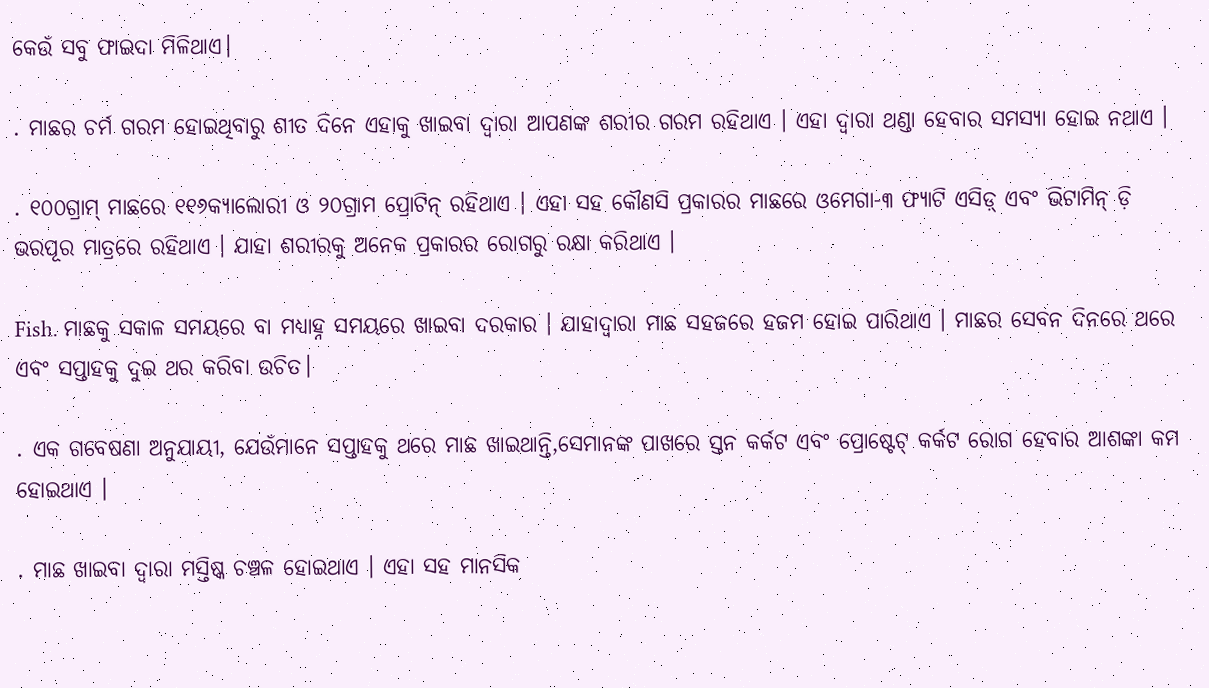କେଉଁ ସବୁ ଫାଇଦା ମିଳିଥାଏ।

. ମାଛର ଚର୍ମ ଗରମ ହୋଇଥିବାରୁ ଶୀତ ଦିନେ ଏହାକୁ ଖାଇବା ଦ୍ୱାରା ଆପଣଙ୍କ ଶରୀର ଗରମ ରହିଥାଏ । ଏହା ଦ୍ୱାରା ଥଣ୍ଡା ହେବାର ସମସ୍ୟା ହୋଇ ନଥାଏ ।

. ୧୦୦ଗ୍ରାମ୍ ମାଛରେ ୧୧୬କ୍ୟାଲୋରୀ ଓ ୨୦ଗ୍ରାମ ପ୍ରୋଟିନ୍ ରହିଥାଏ । ଏହା ସହ କୌଣସି ପ୍ରକାରର ମାଛରେ ଓମେଗା-୩ ଫ୍ୟାଟି ଏସିଡ଼୍ ଏବଂ ଭିଟାମିନ୍ ଡ଼ି ଭରପୂର ମାତ୍ରରେ ରହିଥାଏ । ଯାହା ଶରୀରକୁ ଅନେକ ପ୍ରକାରର ରୋଗରୁ ରକ୍ଷା କରିଥାଏ ।

Fish. ମାଛକୁ ସକାଳ ସମୟରେ ବା ମଧ୍ୟାହ୍ନ ସମୟରେ ଖାଇବା ଦରକାର । ଯାହାଦ୍ୱାରା ମାଛ ସହଜରେ ହଜମ ହୋଇ ପାରିଥାଏ । ମାଛର ସେବନ ଦିନରେ ଥରେ ଏବଂ ସପ୍ତାହକୁ ଦୁଇ ଥର କରିବା ଉଚିତ।

. ଏକ ଗବେଷଣା ଅନୁଯାୟୀ, ଯେଉଁମାନେ ସପ୍ତାହକୁ ଥରେ ମାଛ ଖାଇଥାନ୍ତି,ସେମାନଙ୍କ ପାଖରେ ସ୍ତନ କର୍କଟ ଏବଂ ପ୍ରୋଷ୍ଟେଟ୍ କର୍କଟ ରୋଗ ହେବାର ଆଶଙ୍କା କମ ହୋଇଥାଏ ।

. ମାଛ ଖାଇବା ଦ୍ୱାରା ମସ୍ତିଷ୍କ ଚଞ୍ଚଳ ହୋଇଥାଏ । ଏହା ସହ ମାନସିକ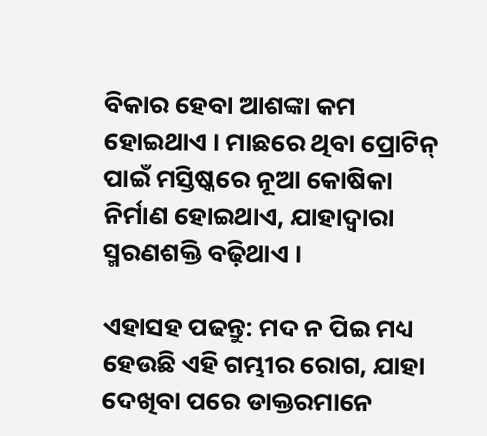ବିକାର ହେବା ଆଶଙ୍କା କମ ହୋଇଥାଏ । ମାଛରେ ଥିବା ପ୍ରୋଟିନ୍ ପାଇଁ ମସ୍ତିଷ୍କରେ ନୂଆ କୋଷିକା ନିର୍ମାଣ ହୋଇଥାଏ, ଯାହାଦ୍ୱାରା ସ୍ମରଣଶକ୍ତି ବଢ଼ିଥାଏ ।

ଏହାସହ ପଢନ୍ତୁ: ମଦ ନ ପିଇ ମଧ୍ୟ ହେଉଛି ଏହି ଗମ୍ଭୀର ରୋଗ, ଯାହା ଦେଖିବା ପରେ ଡାକ୍ତରମାନେ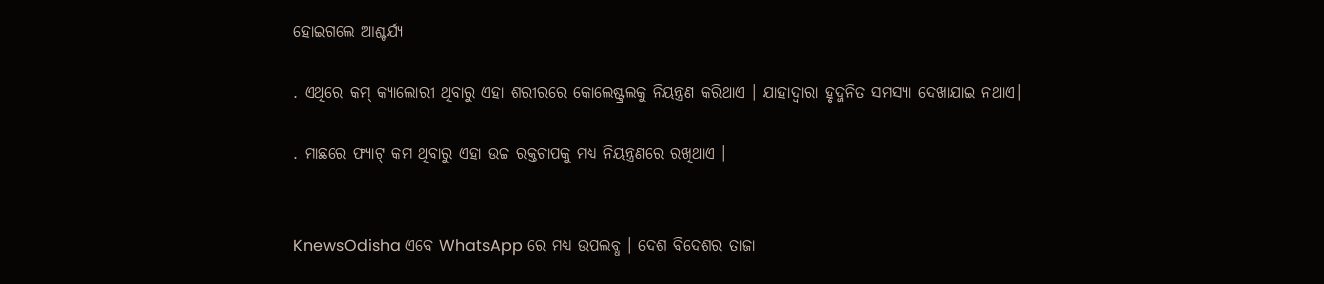ହୋଇଗଲେ ଆଶ୍ଚର୍ଯ୍ୟ

. ଏଥିରେ କମ୍ କ୍ୟାଲୋରୀ ଥିବାରୁ ଏହା ଶରୀରରେ କୋଲେଷ୍ଟ୍ରଲକୁ ନିୟନ୍ତ୍ରଣ କରିଥାଏ । ଯାହାଦ୍ୱାରା ହୃଦ୍ଜନିତ ସମସ୍ୟା ଦେଖାଯାଇ ନଥାଏ।

. ମାଛରେ ଫ୍ୟାଟ୍ କମ ଥିବାରୁ ଏହା ଉଚ୍ଚ ରକ୍ତଚାପକୁ ମଧ୍ୟ ନିୟନ୍ତ୍ରଣରେ ରଖିଥାଏ ।


KnewsOdisha ଏବେ WhatsApp ରେ ମଧ୍ୟ ଉପଲବ୍ଧ । ଦେଶ ବିଦେଶର ତାଜା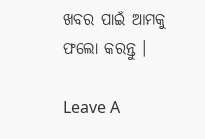ଖବର ପାଇଁ ଆମକୁ ଫଲୋ କରନ୍ତୁ ।

Leave A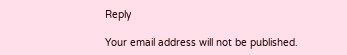Reply

Your email address will not be published.